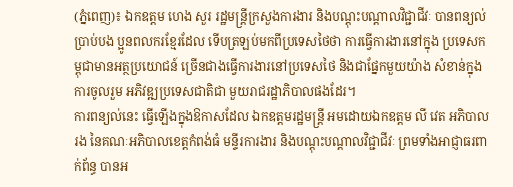(ភ្នំពេញ)៖ ឯកឧត្តម ហេង សួរ រដ្ឋមន្រ្តីក្រសួងការងារ និងបណ្ដុះបណ្ដាលវិជ្ជាជីវៈ បានពន្យល់ប្រាប់បង ប្អូនពលករខ្មែរដែល ទើបត្រឡប់មកពីប្រទេសថៃថា ការធ្វើការងារនៅក្នុង ប្រទេសកម្ពុជាមានអត្ថប្រយោជន៍ ច្រើនជាងធ្វើការងារនៅប្រទេសថៃ និងជាផ្នែកមួយយ៉ាង សំខាន់ក្នុងការចូលរួម អភិវឌ្ឍប្រទេសជាតិជា មួយរាជរដ្ឋាភិបាលផងដែរ។
ការពន្យល់នេះ ធ្វើឡើងក្នុងឱកាសដែល ឯកឧត្តមរដ្ឋមន្ត្រី អមដោយឯកឧត្តម លី វេត អភិបាលរង នៃគណៈអភិបាលខេត្តកំពង់ធំ មន្ទីរការងារ និងបណ្តុះបណ្តាលវិជ្ជាជីវៈ ព្រមទាំងអាជ្ញាធរពាក់ព័ន្ធ បានអ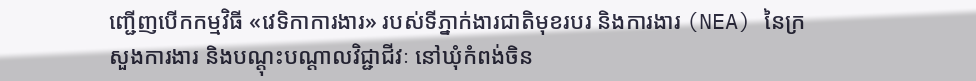ញ្ជើញបើកកម្មវិធី «វេទិកាការងារ» របស់ទីភ្នាក់ងារជាតិមុខរបរ និងការងារ (NEA) នៃក្រសួងការងារ និងបណ្តុះបណ្តាលវិជ្ជាជីវៈ នៅឃុំកំពង់ចិន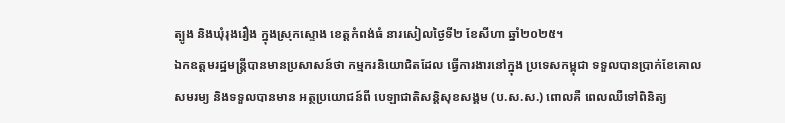ត្បូង និងឃុំរុងរឿង ក្នុងស្រុកស្ទោង ខេត្តកំពង់ធំ នារសៀលថ្ងៃទី២ ខែសីហា ឆ្នាំ២០២៥។
ឯកឧត្តមរដ្ឋមន្រ្តីបានមានប្រសាសន៍ថា កម្មករនិយោជិតដែល ធ្វើការងារនៅក្នុង ប្រទេសកម្ពុជា ទទួលបានប្រាក់ខែគោលសមរម្យ និងទទួលបានមាន អត្ថប្រយោជន៍ពី បេឡាជាតិសន្ដិសុខសង្គម (ប.ស.ស.) ពោលគឺ ពេលឈឺទៅពិនិត្យ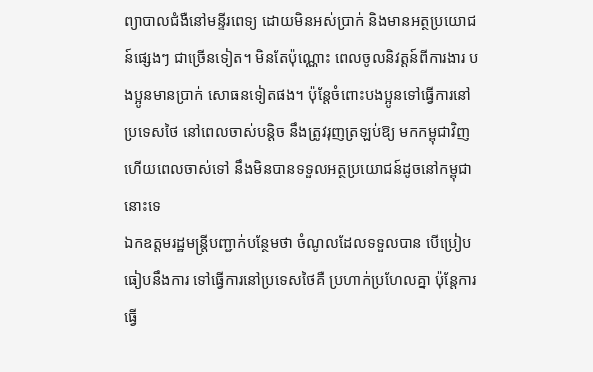ព្យាបាលជំងឺនៅមន្ទីរពេទ្យ ដោយមិនអស់ប្រាក់ និងមានអត្ថប្រយោជន៍ផ្សេងៗ ជាច្រើនទៀត។ មិនតែប៉ុណ្ណោះ ពេលចូលនិវត្តន៍ពីការងារ បងប្អូនមានប្រាក់ សោធនទៀតផង។ ប៉ុន្ដែចំពោះបងប្អូនទៅធ្វើការនៅប្រទេសថៃ នៅពេលចាស់បន្តិច នឹងត្រូវរុញត្រឡប់ឱ្យ មកកម្ពុជាវិញ ហើយពេលចាស់ទៅ នឹងមិនបានទទួលអត្ថប្រយោជន៍ដូចនៅកម្ពុជានោះទេ
ឯកឧត្តមរដ្ឋមន្ត្រីបញ្ជាក់បន្ថែមថា ចំណូលដែលទទួលបាន បើប្រៀបធៀបនឹងការ ទៅធ្វើការនៅប្រទេសថៃគឺ ប្រហាក់ប្រហែលគ្នា ប៉ុន្តែការធ្វើ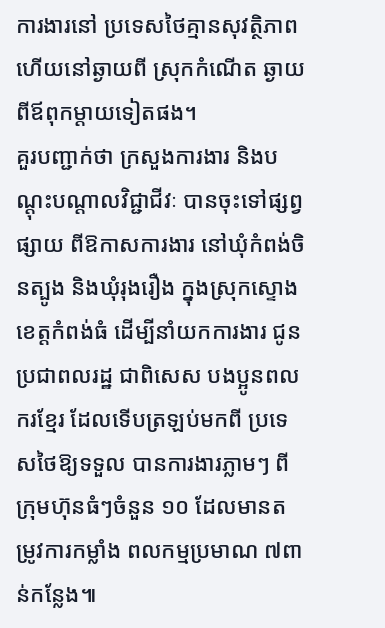ការងារនៅ ប្រទេសថៃគ្មានសុវត្ថិភាព ហើយនៅឆ្ងាយពី ស្រុកកំណើត ឆ្ងាយពីឪពុកម្ដាយទៀតផង។
គួរបញ្ជាក់ថា ក្រសួងការងារ និងបណ្តុះបណ្តាលវិជ្ជាជីវៈ បានចុះទៅផ្សព្វផ្សាយ ពីឱកាសការងារ នៅឃុំកំពង់ចិនត្បូង និងឃុំរុងរឿង ក្នុងស្រុកស្ទោង ខេត្តកំពង់ធំ ដើម្បីនាំយកការងារ ជូនប្រជាពលរដ្ឋ ជាពិសេស បងប្អូនពលករខ្មែរ ដែលទើបត្រឡប់មកពី ប្រទេសថៃឱ្យទទួល បានការងារភ្លាមៗ ពីក្រុមហ៊ុនធំៗចំនួន ១០ ដែលមានតម្រូវការកម្លាំង ពលកម្មប្រមាណ ៧ពាន់កន្លែង៕